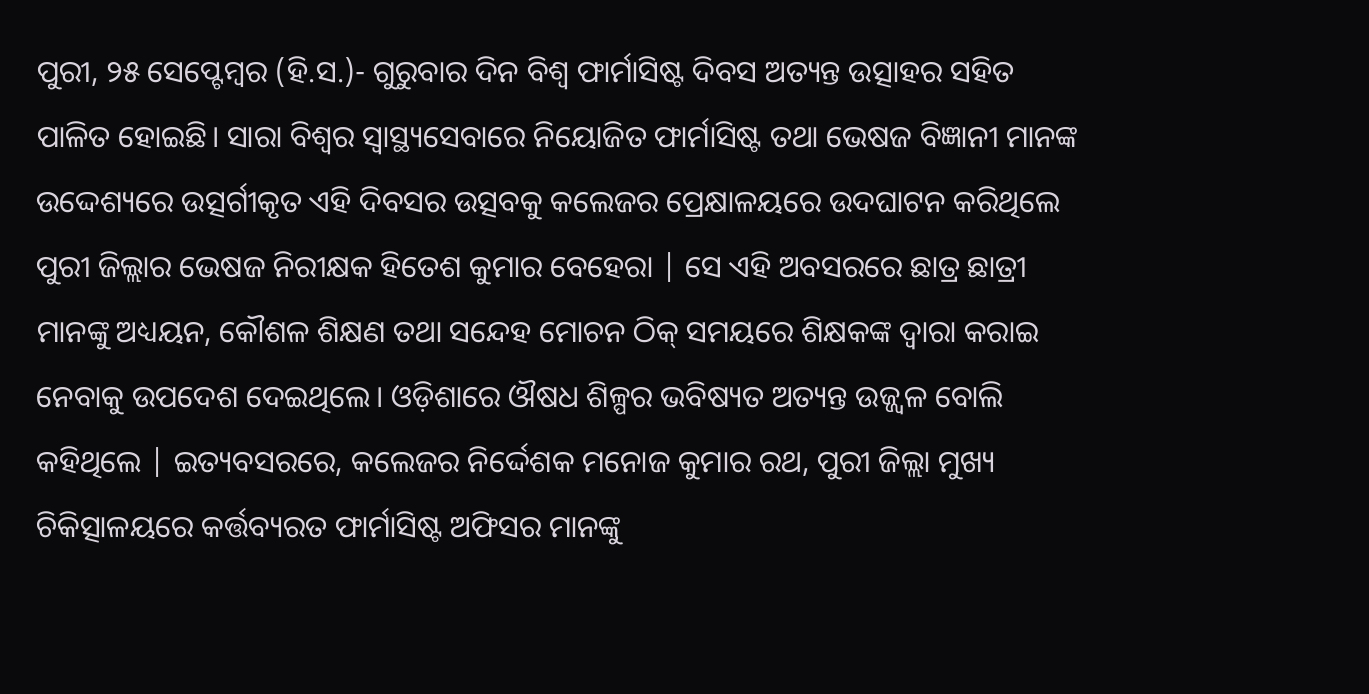ପୁରୀ, ୨୫ ସେପ୍ଟେମ୍ବର (ହି.ସ.)- ଗୁରୁବାର ଦିନ ବିଶ୍ୱ ଫାର୍ମାସିଷ୍ଟ ଦିବସ ଅତ୍ୟନ୍ତ ଉତ୍ସାହର ସହିତ ପାଳିତ ହୋଇଛି। ସାରା ବିଶ୍ୱର ସ୍ୱାସ୍ଥ୍ୟସେବାରେ ନିୟୋଜିତ ଫାର୍ମାସିଷ୍ଟ ତଥା ଭେଷଜ ବିଜ୍ଞାନୀ ମାନଙ୍କ ଉଦ୍ଦେଶ୍ୟରେ ଉତ୍ସର୍ଗୀକୃତ ଏହି ଦିବସର ଉତ୍ସବକୁ କଲେଜର ପ୍ରେକ୍ଷାଳୟରେ ଉଦଘାଟନ କରିଥିଲେ ପୁରୀ ଜିଲ୍ଲାର ଭେଷଜ ନିରୀକ୍ଷକ ହିତେଶ କୁମାର ବେହେରା | ସେ ଏହି ଅବସରରେ ଛାତ୍ର ଛାତ୍ରୀ ମାନଙ୍କୁ ଅଧ୍ୟୟନ, କୌଶଳ ଶିକ୍ଷଣ ତଥା ସନ୍ଦେହ ମୋଚନ ଠିକ୍ ସମୟରେ ଶିକ୍ଷକଙ୍କ ଦ୍ଵାରା କରାଇ ନେବାକୁ ଉପଦେଶ ଦେଇଥିଲେ। ଓଡ଼ିଶାରେ ଔଷଧ ଶିଳ୍ପର ଭବିଷ୍ୟତ ଅତ୍ୟନ୍ତ ଉଜ୍ଜ୍ୱଳ ବୋଲି କହିଥିଲେ | ଇତ୍ୟବସରରେ, କଲେଜର ନିର୍ଦ୍ଦେଶକ ମନୋଜ କୁମାର ରଥ, ପୁରୀ ଜିଲ୍ଲା ମୁଖ୍ୟ ଚିକିତ୍ସାଳୟରେ କର୍ତ୍ତବ୍ୟରତ ଫାର୍ମାସିଷ୍ଟ ଅଫିସର ମାନଙ୍କୁ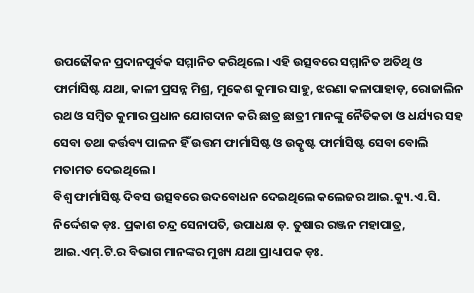ଉପଢୌକନ ପ୍ରଦାନପୁର୍ବକ ସମ୍ମାନିତ କରିଥିଲେ। ଏହି ଉତ୍ସବରେ ସମ୍ମାନିତ ଅତିଥି ଓ ଫାର୍ମାସିଷ୍ଟ ଯଥା, କାଳୀ ପ୍ରସନ୍ନ ମିଶ୍ର, ମୁକେଶ କୁମାର ସାହୁ, ଝରଣା କଳାପାହାଡ଼, ରୋଜାଲିନ ରଥ ଓ ସମ୍ବିତ କୁମାର ପ୍ରଧାନ ଯୋଗଦାନ କରି ଛାତ୍ର ଛାତ୍ରୀ ମାନଙ୍କୁ ନୈତିକତା ଓ ଧର୍ଯ୍ୟର ସହ ସେବା ତଥା କର୍ତ୍ତବ୍ୟ ପାଳନ ହିଁ ଉତ୍ତମ ଫାର୍ମାସିଷ୍ଟ ଓ ଉତ୍କୃଷ୍ଟ ଫାର୍ମାସିଷ୍ଟ ସେବା ବୋଲି ମତାମତ ଦେଇଥିଲେ ।
ବିଶ୍ୱ ଫାର୍ମାସିଷ୍ଟ ଦିବସ ଉତ୍ସବରେ ଉଦବୋଧନ ଦେଇଥିଲେ କଲେଜର ଆଇ.କ୍ୟୁ.ଏ.ସି. ନିର୍ଦ୍ଦେଶକ ଡ଼ଃ. ପ୍ରକାଶ ଚନ୍ଦ୍ର ସେନାପତି, ଉପାଧକ୍ଷ ଡ଼. ତୁଷାର ରଞ୍ଜନ ମହାପାତ୍ର, ଆଇ.ଏମ୍.ଟି.ର ବିଭାଗ ମାନଙ୍କର ମୁଖ୍ୟ ଯଥା ପ୍ରାଧ୍ୟାପକ ଡ଼ଃ.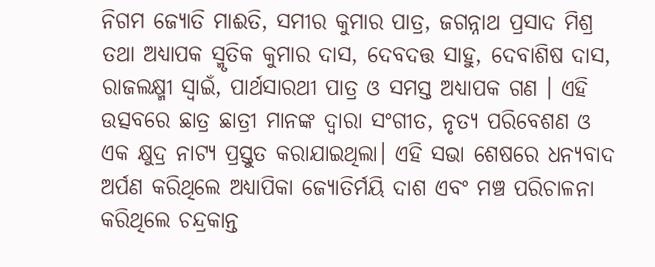ନିଗମ ଜ୍ୟୋତି ମାଈତି, ସମୀର କୁମାର ପାତ୍ର, ଜଗନ୍ନାଥ ପ୍ରସାଦ ମିଶ୍ର ତଥା ଅଧ୍ୟାପକ ସ୍ମୃତିକ କୁମାର ଦାସ, ଦେବଦତ୍ତ ସାହୁ, ଦେବାଶିଷ ଦାସ, ରାଜଲକ୍ଷ୍ମୀ ସ୍ଵାଇଁ, ପାର୍ଥସାରଥୀ ପାତ୍ର ଓ ସମସ୍ତ ଅଧ୍ୟାପକ ଗଣ । ଏହି ଉତ୍ସବରେ ଛାତ୍ର ଛାତ୍ରୀ ମାନଙ୍କ ଦ୍ଵାରା ସଂଗୀତ, ନୃତ୍ୟ ପରିବେଶଣ ଓ ଏକ କ୍ଷୁଦ୍ର ନାଟ୍ୟ ପ୍ରସ୍ତୁତ କରାଯାଇଥିଲା। ଏହି ସଭା ଶେଷରେ ଧନ୍ୟବାଦ ଅର୍ପଣ କରିଥିଲେ ଅଧ୍ୟାପିକା ଜ୍ୟୋତିର୍ମୟି ଦାଶ ଏବଂ ମଞ୍ଚ ପରିଚାଳନା କରିଥିଲେ ଚନ୍ଦ୍ରକାନ୍ତ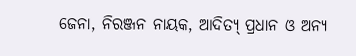ଜେନା, ନିରଞ୍ଜନ ନାୟକ, ଆଦିତ୍ୟ୍ ପ୍ରଧାନ ଓ ଅନ୍ୟ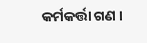କର୍ମକର୍ତ୍ତା ଗଣ ।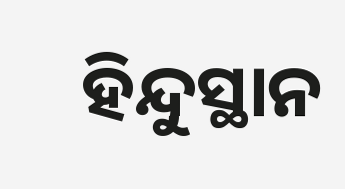ହିନ୍ଦୁସ୍ଥାନ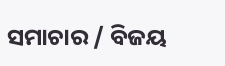ସମାଚାର / ବିଜୟ